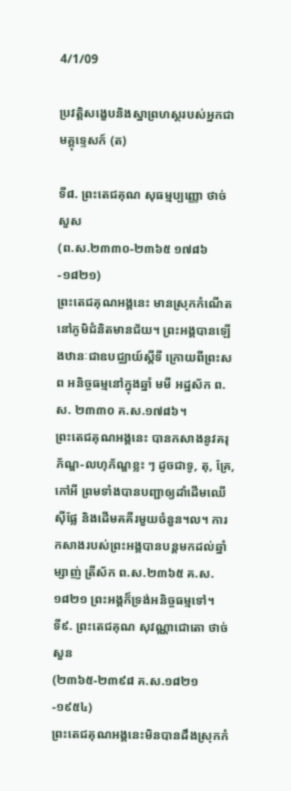4/1/09

ប្រវត្តិសង្ខេបនិងស្នាព្រហស្ថរបស់អ្នកជាមគ្គុទេ្ទសក៍ (ត)

ទី៨. ព្រះតេជគុណ សុធម្មប្បញ្ញោ ថាច់ សួស
(ព.ស.២៣៣០-២៣៦៥ ១៧៨៦-១៨២១)
ព្រះតេជគុណអង្គនេះ មានស្រុកកំណើតនៅភូមិជំនិតមានជ័យ។ ព្រះអង្គបានឡើងឋានៈជាឧបជ្ឈាយ៍ស្តីទី ក្រោយពីព្រះសព អនិច្ចធម្មនៅក្នុងឆ្នាំ មមី អដ្ឋស័ក ព.ស. ២៣៣០ គ.ស.១៧៨៦។
ព្រះតេជគុណអង្គនេះ បានកសាងនូវគរុភ័ណ្ឌ-លហុភ័ណ្ឌខ្លះ ៗ ដូចជាទូ, តុ, គ្រែ, កៅអី ព្រមទាំងបានបញ្ជាឲ្យដាំដើមឈើស៊ីផ្លែ និងដើមគគីរមួយចំនួន។ល។ ការកសាងរបស់ព្រះអង្គបានបន្តមកដល់ឆ្នាំម្សាញ់ ត្រីស័ក ព.ស.២៣៦៥ គ.ស.១៨២១ ព្រះអង្គក៏ទ្រង់អនិច្ចធម្មទៅ។
ទី៩. ព្រះតេជគុណ សុវណ្ណាជោតោ ថាច់ សួន
(២៣៦៥-២៣៩៨ គ.ស.១៨២១-១៩៥៤)
ព្រះតេជគុណអង្គនេះមិនបានដឹងស្រុកកំ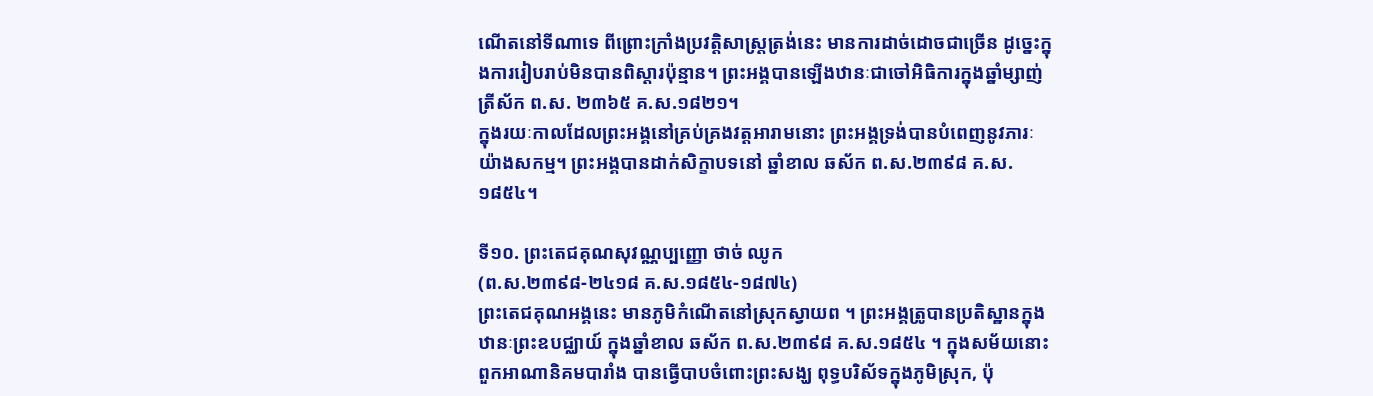ណើតនៅទីណាទេ ពីព្រោះក្រាំងប្រវត្តិសាស្រ្តត្រង់នេះ មានការដាច់ដោចជាច្រើន ដូច្នេះក្នុងការរៀបរាប់មិនបានពិស្តារប៉ុន្មាន។ ព្រះអង្គបានឡើងឋានៈជាចៅអិធិការក្នុងឆ្នាំម្សាញ់ ត្រីស័ក ព.ស. ២៣៦៥ គ.ស.១៨២១។
ក្នុងរយៈកាលដែលព្រះអង្គនៅគ្រប់គ្រងវត្តអារាមនោះ ព្រះអង្គទ្រង់បានបំពេញនូវភារៈយ៉ាងសកម្ម។ ព្រះអង្គបានដាក់សិក្ខាបទនៅ ឆ្នាំខាល ឆស័ក ព.ស.២៣៩៨ គ.ស. ១៨៥៤។

ទី១០. ព្រះតេជគុណសុវណ្ណប្បញ្ញោ ថាច់ ឈូក
(ព.ស.២៣៩៨-២៤១៨ គ.ស.១៨៥៤-១៨៧៤)
ព្រះតេជគុណអង្គនេះ មានភូមិកំណើតនៅស្រុកស្វាយព ។ ព្រះអង្គត្រូបានប្រតិស្ឋានក្នុង ឋានៈព្រះឧបជ្ឈាយ៍ ក្នុងឆ្នាំខាល ឆស័ក ព.ស.២៣៩៨ គ.ស.១៨៥៤ ។ ក្នុងសម័យនោះ ពួកអាណានិគមបារាំង បានធ្វើបាបចំពោះព្រះសង្ឃ ពុទ្ធបរិស័ទក្នុងភូមិស្រុក, ប៉ុ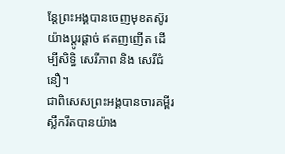ន្តែព្រះអង្គបានចេញមុខតស៊ូរយ៉ាងប្តូរផ្តាច់ ឥតញញើត ដើម្បីសិទ្ធិ សេរីភាព និង សេរីជំនឿ។
ជាពិសេសព្រះអង្គបានចារគម្ពីរស្លឹករឹតបានយ៉ាង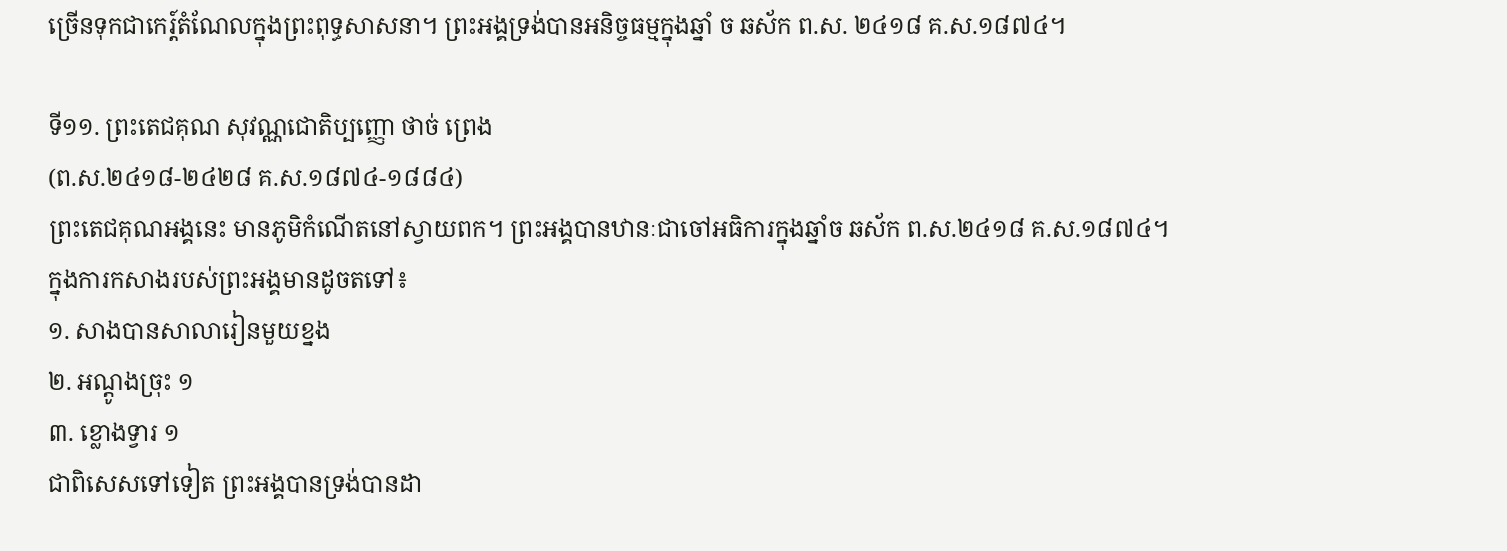ច្រើនទុកជាកេរ្ត៍តំណែលក្នុងព្រះពុទ្ធសាសនា។ ព្រះអង្គទ្រង់បានអនិច្ចធម្មក្នុងឆ្នាំ ច ឆស័ក ព.ស. ២៤១៨ គ.ស.១៨៧៤។

ទី១១. ព្រះតេជគុណ សុវណ្ណជោតិប្បញ្ញោ ថាច់ ព្រេង
(ព.ស.២៤១៨-២៤២៨ គ.ស.១៨៧៤-១៨៨៤)
ព្រះតេជគុណអង្គនេះ មានភូមិកំណើតនៅស្វាយពក។ ព្រះអង្គបានឋានៈជាចៅអធិការក្នុងឆ្នាំច ឆស័ក ព.ស.២៤១៨ គ.ស.១៨៧៤។
ក្នុងការកសាងរបស់ព្រះអង្គមានដូចតទៅ៖
១. សាងបានសាលារៀនមួយខ្នង
២. អណ្តូងច្រុះ ១
៣. ខ្លោងទ្វារ ១
ជាពិសេសទៅទៀត ព្រះអង្គបានទ្រង់បានដា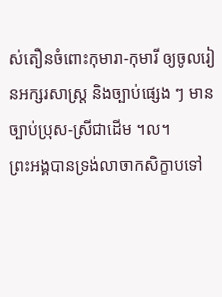ស់តឿនចំពោះកុមារា-កុមារី ឲ្យចូលរៀនអក្សរសាស្រ្ត និងច្បាប់ផ្សេង ៗ មានច្បាប់ប្រុស-ស្រីជាដើម ។ល។
ព្រះអង្គបានទ្រង់លាចាកសិក្ខាបទៅ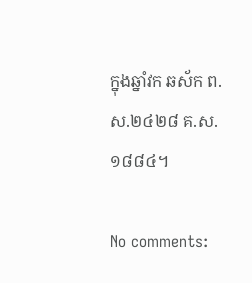ក្នុងឆ្នាំវក ឆស័ក ព.ស.២៤២៨ គ.ស.១៨៨៤។

No comments: